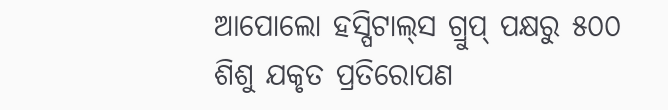ଆପୋଲୋ ହସ୍ପିଟାଲ୍‌ସ ଗ୍ରୁପ୍ ପକ୍ଷରୁ ୫୦୦ ଶିଶୁ ଯକୃତ ପ୍ରତିରୋପଣ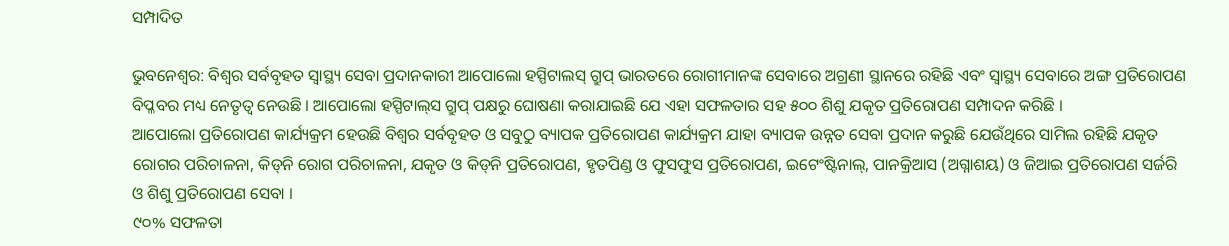ସମ୍ପାଦିତ

ଭୁବନେଶ୍ୱର: ବିଶ୍ୱର ସର୍ବବୃହତ ସ୍ୱାସ୍ଥ୍ୟ ସେବା ପ୍ରଦାନକାରୀ ଆପୋଲୋ ହସ୍ପିଟାଲସ୍ ଗ୍ରୁପ୍ ଭାରତରେ ରୋଗୀମାନଙ୍କ ସେବାରେ ଅଗ୍ରଣୀ ସ୍ଥାନରେ ରହିଛି ଏବଂ ସ୍ୱାସ୍ଥ୍ୟ ସେବାରେ ଅଙ୍ଗ ପ୍ରତିରୋପଣ ବିପ୍ଳବର ମଧ୍ୟ ନେତୃତ୍ୱ ନେଉଛି । ଆପୋଲୋ ହସ୍ପିଟାଲ୍‌ସ ଗ୍ରୁପ୍ ପକ୍ଷରୁ ଘୋଷଣା କରାଯାଇଛି ଯେ ଏହା ସଫଳତାର ସହ ୫୦୦ ଶିଶୁ ଯକୃତ ପ୍ରତିରୋପଣ ସମ୍ପାଦନ କରିଛି ।
ଆପୋଲୋ ପ୍ରତିରୋପଣ କାର୍ଯ୍ୟକ୍ରମ ହେଉଛି ବିଶ୍ୱର ସର୍ବବୃହତ ଓ ସବୁଠୁ ବ୍ୟାପକ ପ୍ରତିରୋପଣ କାର୍ଯ୍ୟକ୍ରମ ଯାହା ବ୍ୟାପକ ଉନ୍ନତ ସେବା ପ୍ରଦାନ କରୁଛି ଯେଉଁଥିରେ ସାମିଲ ରହିଛି ଯକୃତ ରୋଗର ପରିଚାଳନା, କିଡ୍‌ନି ରୋଗ ପରିଚାଳନା, ଯକୃତ ଓ କିଡ୍‌ନି ପ୍ରତିରୋପଣ, ହୃତପିଣ୍ଡ ଓ ଫୁସଫୁସ ପ୍ରତିରୋପଣ, ଇଟେଂଷ୍ଟିନାଲ୍‌, ପାନକ୍ରିଆସ (ଅଗ୍ନାଶୟ) ଓ ଜିଆଇ ପ୍ରତିରୋପଣ ସର୍ଜରି ଓ ଶିଶୁ ପ୍ରତିରୋପଣ ସେବା ।
୯୦% ସଫଳତା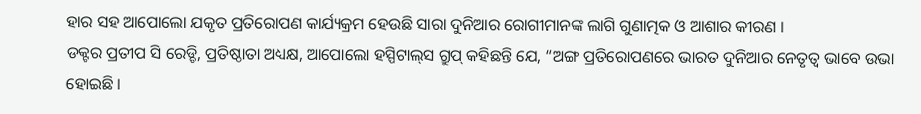ହାର ସହ ଆପୋଲୋ ଯକୃତ ପ୍ରତିରୋପଣ କାର୍ଯ୍ୟକ୍ରମ ହେଉଛି ସାରା ଦୁନିଆର ରୋଗୀମାନଙ୍କ ଲାଗି ଗୁଣାତ୍ମକ ଓ ଆଶାର କୀରଣ ।
ଡକ୍ଟର ପ୍ରତୀପ ସି ରେଡ୍ଡି, ପ୍ରତିଷ୍ଠାତା ଅଧ୍ୟକ୍ଷ, ଆପୋଲୋ ହସ୍ପିଟାଲ୍‌ସ ଗ୍ରୁପ୍ କହିଛନ୍ତି ଯେ, “ଅଙ୍ଗ ପ୍ରତିରୋପଣରେ ଭାରତ ଦୁନିଆର ନେତୃତ୍ୱ ଭାବେ ଉଭା ହୋଇଛି ।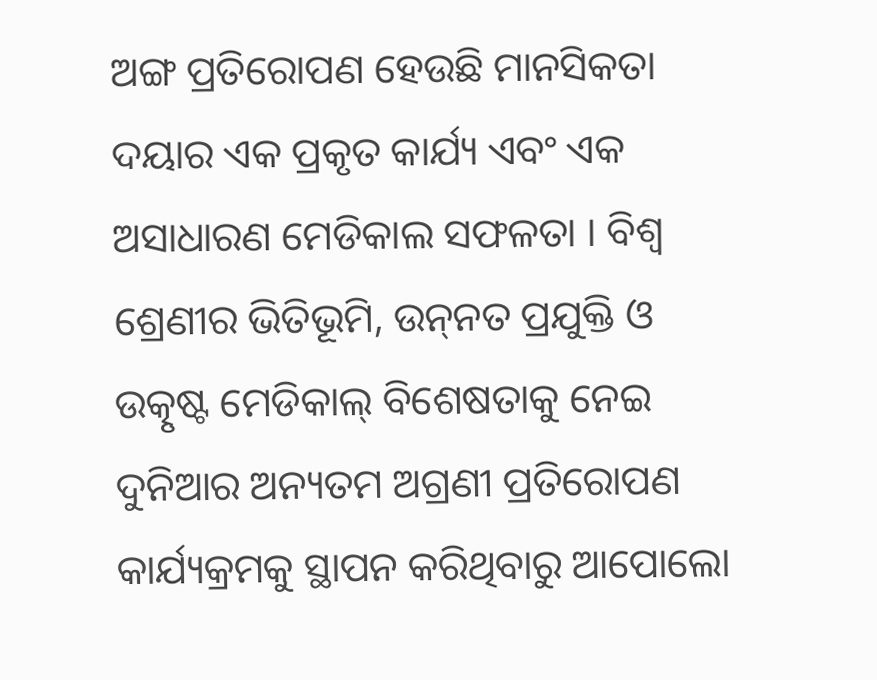ଅଙ୍ଗ ପ୍ରତିରୋପଣ ହେଉଛି ମାନସିକତା ଦୟାର ଏକ ପ୍ରକୃତ କାର୍ଯ୍ୟ ଏବଂ ଏକ ଅସାଧାରଣ ମେଡିକାଲ ସଫଳତା । ବିଶ୍ୱ ଶ୍ରେଣୀର ଭିତିଭୂମି, ଉନ୍‌ନତ ପ୍ରଯୁକ୍ତି ଓ ଉତ୍କୃଷ୍ଟ ମେଡିକାଲ୍ ବିଶେଷତାକୁ ନେଇ ଦୁନିଆର ଅନ୍ୟତମ ଅଗ୍ରଣୀ ପ୍ରତିରୋପଣ କାର୍ଯ୍ୟକ୍ରମକୁ ସ୍ଥାପନ କରିଥିବାରୁ ଆପୋଲୋ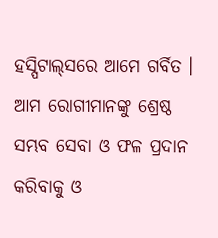ହସ୍ପିଟାଲ୍‌ସରେ ଆମେ ଗର୍ବିତ । ଆମ ରୋଗୀମାନଙ୍କୁ ଶ୍ରେଷ୍ଠ ସମ୍ଭବ ସେବା ଓ ଫଳ ପ୍ରଦାନ କରିବାକୁ ଓ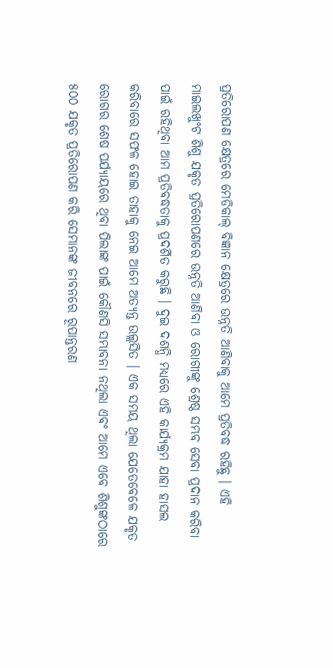ପ୍ରତିରୋପଣ କ୍ଷେତ୍ରରେ ମେଡିକାଲ୍ ବିଜ୍ଞାନ କ୍ଷେତ୍ରରେ ଉନ୍ନତି ଆଣିବାକୁ ଆମେ ପ୍ରତିବଦ୍ଧ ରହିଛୁ । ଏହି ମାଇଲଖୁଂଟ ଶିଶୁ ଯକୃତ ପ୍ରତିରୋପଣରେ ଉନ୍ନତି ଆଣିବା ଓ ରୋଗୀଙ୍କୁ ଶ୍ରେଷ୍ଠ ସମ୍ଭବ ସେବା ପ୍ରଦାନ କରିବା ପାଇଁ ରହିଥିବା ଆମ ପ୍ରତିବଦ୍ଧତାକୁ ପ୍ରଦର୍ଶିତ କରୁଛି । ଦୁଇ ଦଶନ୍ଧି ମଧ୍ୟରେ ଏହି କାର୍ଯ୍ୟକ୍ରମ ଯାହା ହାସଲ କରିବାରେ ସଫଳ ହୋଇ ତାହାକୁ ନେଇ ଆମେ ଅତ୍ୟନ୍ତ ଉଲ୍ଲସିତ । ଏକ ସମୟ ଥିଲା ଯେତେବେଳେ ଯକୃତ ରୋଗର ଶେଷ ପର୍ଯ୍ୟାୟରେ ଥିବା ପିଲାଙ୍କ ପାଇଁ କୌଣସି ସମ୍ଭାବନା ନଥିଲା ଏବଂ ଆମେ ଏବେ ଶିଶୁଙ୍କଠାରେ ୫୦୦ ଯକୃତ ପ୍ରତିରୋପଣ କରି ସେମାନଙ୍କ ଜୀବନରେ ରୂପାନ୍ତରଣ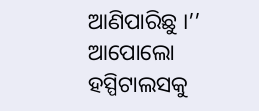ଆଣିପାରିଛୁ ।’’
ଆପୋଲୋ ହସ୍ପିଟାଲସକୁ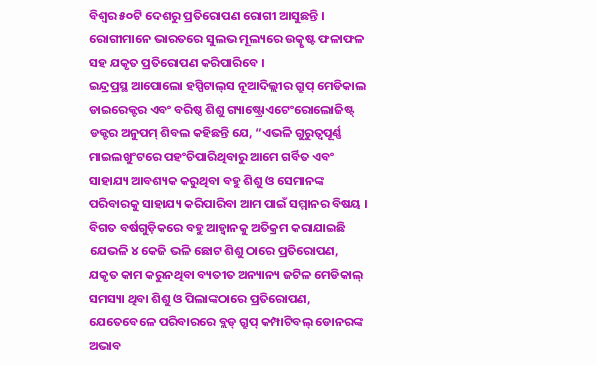ବିଶ୍ୱର ୫୦ଟି ଦେଶରୁ ପ୍ରତିରୋପଣ ରୋଗୀ ଆସୁଛନ୍ତି । ରୋଗୀମାନେ ଭାରତରେ ସୁଲଭ ମୂଲ୍ୟରେ ଉତ୍କୃଷ୍ଟ ଫଳାଫଳ ସହ ଯକୃତ ପ୍ରତିରୋପଣ କରିପାରିବେ ।
ଇନ୍ଦ୍ରପ୍ରସ୍ଥ ଆପୋଲୋ ହସ୍ପିଟାଲ୍‌ସ ନୂଆଦିଲ୍ଲୀର ଗ୍ରୁପ୍ ମେଡିକାଲ ଡାଇରେକ୍ଟର ଏବଂ ବରିଷ୍ଠ ଶିଶୁ ଗ୍ୟାଷ୍ଟ୍ରୋଏଟେଂରୋଲୋଜିଷ୍ଟ୍ ଡକ୍ଟର ଅନୁପମ୍ ଶିବଲ କହିଛନ୍ତି ଯେ, “ଏଭଳି ଗୁରୁତ୍ୱପୂର୍ଣ୍ଣ ମାଇଲଖୁଂଟରେ ପହଂଚିପାରିଥିବାରୁ ଆମେ ଗର୍ବିତ ଏବଂ ସାହାଯ୍ୟ ଆବଶ୍ୟକ କରୁଥିବା ବହୁ ଶିଶୁ ଓ ସେମାନଙ୍କ ପରିବାରକୁ ସାହାଯ୍ୟ କରିପାରିବା ଆମ ପାଇଁ ସମ୍ମାନର ବିଷୟ । ବିଗତ ବର୍ଷଗୁଡ଼ିକରେ ବହୁ ଆହ୍ୱାନକୁ ଅତିକ୍ରମ କରାଯାଇଛି ଯେଭଳି ୪ କେଜି ଭଳି ଛୋଟ ଶିଶୁ ଠାରେ ପ୍ରତିରୋପଣ, ଯକୃତ କାମ କରୁନଥିବା ବ୍ୟତୀତ ଅନ୍ୟାନ୍ୟ ଜଟିଳ ମେଡିକାଲ୍ ସମସ୍ୟା ଥିବା ଶିଶୁ ଓ ପିଲାଙ୍କଠାରେ ପ୍ରତିରୋପଣ, ଯେତେବେଳେ ପରିବାରରେ ବ୍ଲଡ୍ ଗ୍ରୁପ୍ କମ୍ପାଟିବଲ୍ ଡୋନରଙ୍କ ଅଭାବ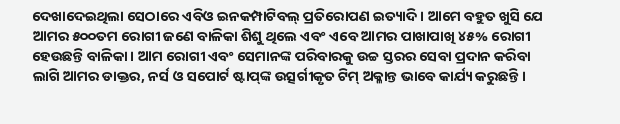ଦେଖାଦେଇଥିଲା ସେଠାରେ ଏବିଓ ଇନକମ୍ପାଟିବଲ୍ ପ୍ରତିରୋପଣ ଇତ୍ୟାଦି । ଆମେ ବହୁତ ଖୁସି ଯେ ଆମର ୫୦୦ତମ ରୋଗୀ ଜଣେ ବାଳିକା ଶିଶୁ ଥିଲେ ଏବଂ ଏବେ ଆମର ପାଖାପାଖି ୪୫% ରୋଗୀ ହେଉଛନ୍ତି ବାଳିକା । ଆମ ରୋଗୀ ଏବଂ ସେମାନଙ୍କ ପରିବାରକୁ ଉଚ୍ଚ ସ୍ତରର ସେବା ପ୍ରଦାନ କରିବା ଲାଗି ଆମର ଡାକ୍ତର, ନର୍ସ ଓ ସପୋର୍ଟ ଷ୍ଟାପ୍‌ଙ୍କ ଉତ୍ସର୍ଗୀକୃତ ଟିମ୍ ଅକ୍ଳାନ୍ତ ଭାବେ କାର୍ଯ୍ୟ କରୁଛନ୍ତି ।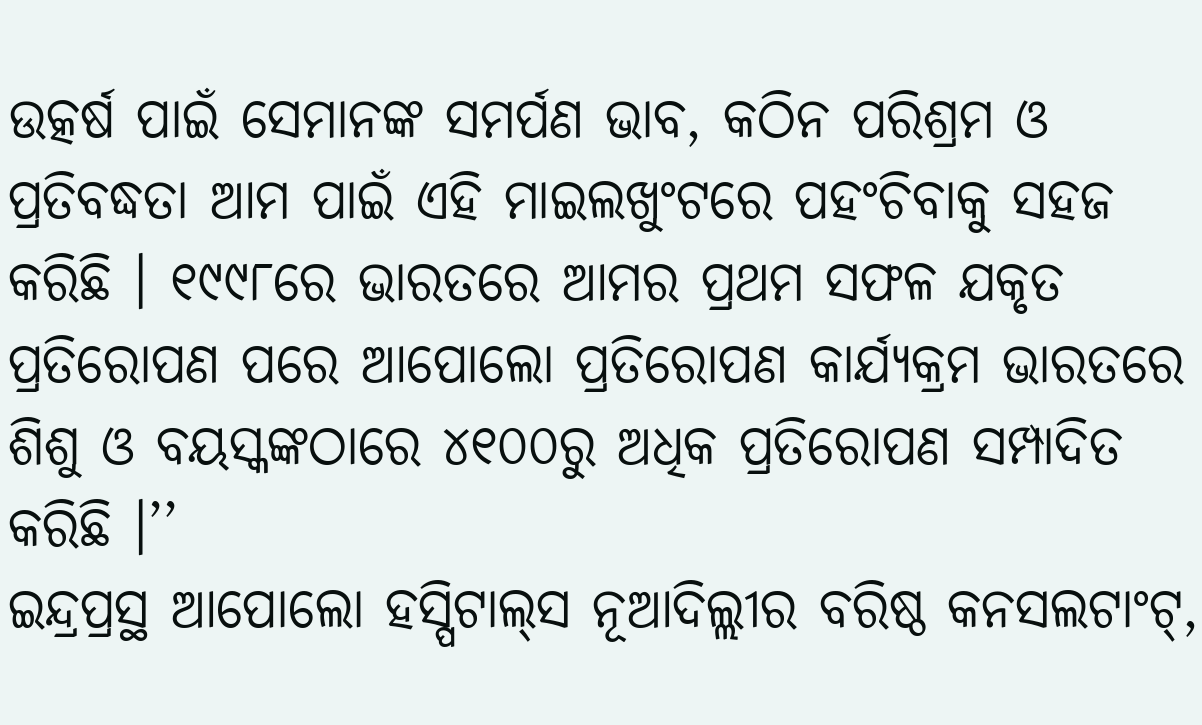ଉତ୍କର୍ଷ ପାଇଁ ସେମାନଙ୍କ ସମର୍ପଣ ଭାବ, କଠିନ ପରିଶ୍ରମ ଓ ପ୍ରତିବଦ୍ଧତା ଆମ ପାଇଁ ଏହି ମାଇଲଖୁଂଟରେ ପହଂଚିବାକୁ ସହଜ କରିଛି । ୧୯୯୮ରେ ଭାରତରେ ଆମର ପ୍ରଥମ ସଫଳ ଯକୃତ ପ୍ରତିରୋପଣ ପରେ ଆପୋଲୋ ପ୍ରତିରୋପଣ କାର୍ଯ୍ୟକ୍ରମ ଭାରତରେ ଶିଶୁ ଓ ବୟସ୍କଙ୍କଠାରେ ୪୧୦୦ରୁ ଅଧିକ ପ୍ରତିରୋପଣ ସମ୍ପାଦିତ କରିଛି ।’’
ଇନ୍ଦ୍ରପ୍ରସ୍ଥ ଆପୋଲୋ ହସ୍ପିଟାଲ୍‌ସ ନୂଆଦିଲ୍ଲୀର ବରିଷ୍ଠ କନସଲଟାଂଟ୍‌,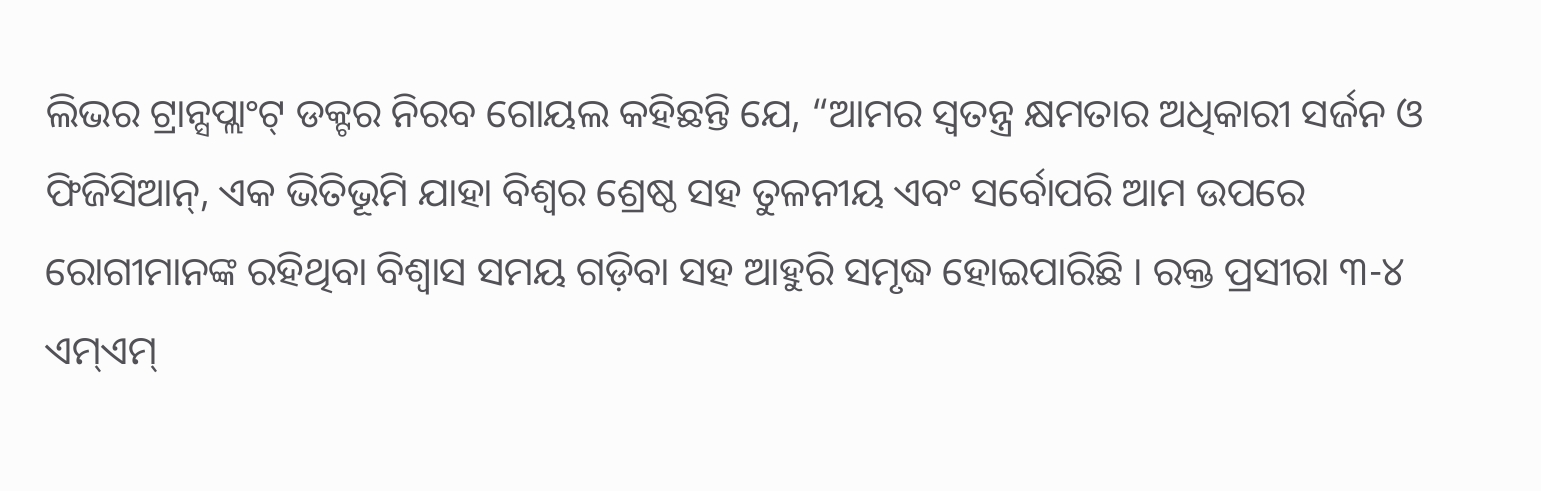ଲିଭର ଟ୍ରାନ୍ସପ୍ଲାଂଟ୍ ଡକ୍ଟର ନିରବ ଗୋୟଲ କହିଛନ୍ତି ଯେ, “ଆମର ସ୍ୱତନ୍ତ୍ର କ୍ଷମତାର ଅଧିକାରୀ ସର୍ଜନ ଓ ଫିଜିସିଆନ୍‌, ଏକ ଭିତିଭୂମି ଯାହା ବିଶ୍ୱର ଶ୍ରେଷ୍ଠ ସହ ତୁଳନୀୟ ଏବଂ ସର୍ବୋପରି ଆମ ଉପରେ ରୋଗୀମାନଙ୍କ ରହିଥିବା ବିଶ୍ୱାସ ସମୟ ଗଡ଼ିବା ସହ ଆହୁରି ସମୃଦ୍ଧ ହୋଇପାରିଛି । ରକ୍ତ ପ୍ରସୀରା ୩-୪ ଏମ୍‌ଏମ୍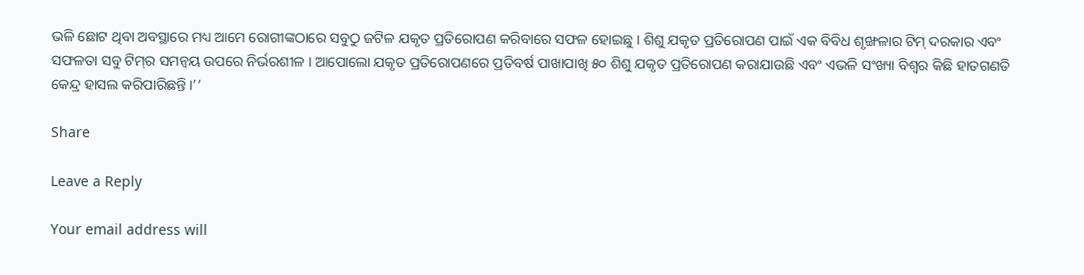ଭଳି ଛୋଟ ଥିବା ଅବସ୍ଥାରେ ମଧ୍ୟ ଆମେ ରୋଗୀଙ୍କଠାରେ ସବୁଠୁ ଜଟିଳ ଯକୃତ ପ୍ରତିରୋପଣ କରିବାରେ ସଫଳ ହୋଇଛୁ । ଶିଶୁ ଯକୃତ ପ୍ରତିରୋପଣ ପାଇଁ ଏକ ବିବିଧ ଶୃଙ୍ଖଳାର ଟିମ୍ ଦରକାର ଏବଂ ସଫଳତା ସବୁ ଟିମ୍‌ର ସମନ୍ୱୟ ଉପରେ ନିର୍ଭରଶୀଳ । ଆପୋଲୋ ଯକୃତ ପ୍ରତିରୋପଣରେ ପ୍ରତିବର୍ଷ ପାଖାପାଖି ୫୦ ଶିଶୁ ଯକୃତ ପ୍ରତିରୋପଣ କରାଯାଉଛି ଏବଂ ଏଭଳି ସଂଖ୍ୟା ବିଶ୍ୱର କିଛି ହାତଗଣତି କେନ୍ଦ୍ର ହାସଲ କରିପାରିଛନ୍ତି ।’’

Share

Leave a Reply

Your email address will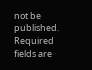not be published. Required fields are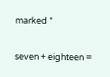marked *

seven + eighteen =